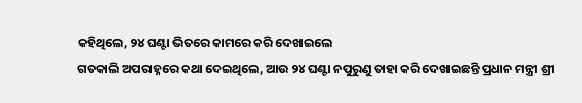କହିଥିଲେ, ୨୪ ଘଣ୍ଟା ଭିତରେ କାମରେ କରି ଦେଖାଇଲେ
ଗତକାଲି ଅପରାହ୍ନରେ କଥା ଦେଇଥିଲେ, ଆଉ ୨୪ ଘଣ୍ଟା ନପୁରୁଣୁ ତାହା କରି ଦେଖାଇଛନ୍ତି ପ୍ରଧାନ ମନ୍ତ୍ରୀ ଶ୍ରୀ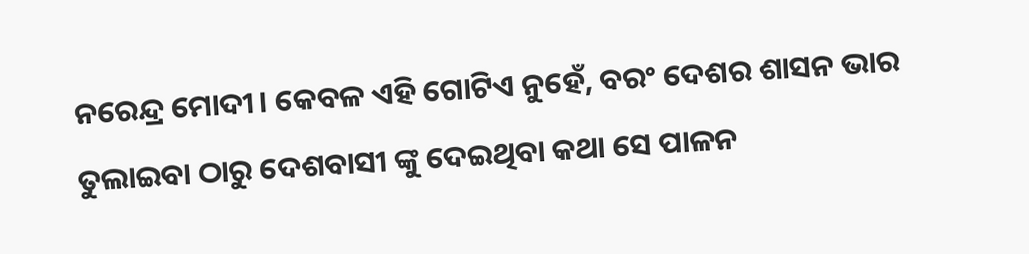ନରେନ୍ଦ୍ର ମୋଦୀ। କେବଳ ଏହି ଗୋଟିଏ ନୁହେଁ, ବରଂ ଦେଶର ଶାସନ ଭାର ତୁଲାଇବା ଠାରୁ ଦେଶବାସୀ ଙ୍କୁ ଦେଇଥିବା କଥା ସେ ପାଳନ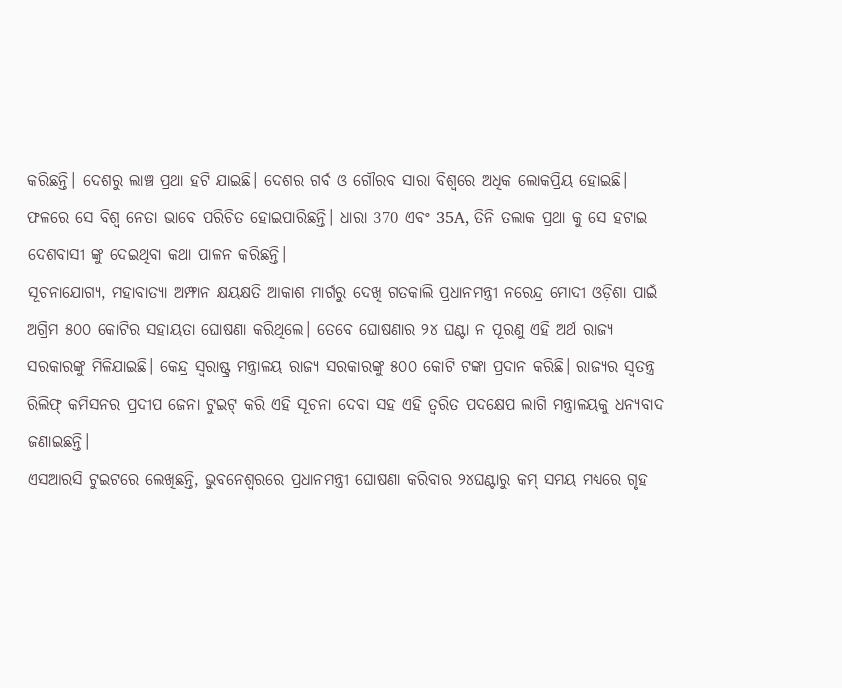କରିଛନ୍ତି। ଦେଶରୁ ଲାଞ୍ଚ ପ୍ରଥା ହଟି ଯାଇଛି। ଦେଶର ଗର୍ବ ଓ ଗୌରବ ସାରା ବିଶ୍ୱରେ ଅଧିକ ଲୋକପ୍ରିୟ ହୋଇଛି। ଫଳରେ ସେ ବିଶ୍ୱ ନେତା ଭାବେ ପରିଚିତ ହୋଇପାରିଛନ୍ତି। ଧାରା 370 ଏବଂ 35A, ତିନି ତଲାକ ପ୍ରଥା କୁ ସେ ହଟାଇ ଦେଶବାସୀ ଙ୍କୁ ଦେଇଥିବା କଥା ପାଳନ କରିଛନ୍ତି।
ସୂଚନାଯୋଗ୍ୟ, ମହାବାତ୍ୟା ଅମ୍ଫାନ କ୍ଷୟକ୍ଷତି ଆକାଶ ମାର୍ଗରୁ ଦେଖି ଗତକାଲି ପ୍ରଧାନମନ୍ତ୍ରୀ ନରେନ୍ଦ୍ର ମୋଦୀ ଓଡ଼ିଶା ପାଇଁ ଅଗ୍ରିମ ୫୦୦ କୋଟିର ସହାୟତା ଘୋଷଣା କରିଥିଲେ। ତେବେ ଘୋଷଣାର ୨୪ ଘଣ୍ଟା ନ ପୂରଣୁ ଏହି ଅର୍ଥ ରାଜ୍ୟ ସରକାରଙ୍କୁ ମିଳିଯାଇଛି। କେନ୍ଦ୍ର ସ୍ୱରାଷ୍ଟ୍ର ମନ୍ତ୍ରାଳୟ ରାଜ୍ୟ ସରକାରଙ୍କୁ ୫୦୦ କୋଟି ଟଙ୍କା ପ୍ରଦାନ କରିଛି। ରାଜ୍ୟର ସ୍ୱତନ୍ତ୍ର ରିଲିଫ୍ କମିସନର ପ୍ରଦୀପ ଜେନା ଟୁଇଟ୍ କରି ଏହି ସୂଚନା ଦେବା ସହ ଏହି ତ୍ୱରିତ ପଦକ୍ଷେପ ଲାଗି ମନ୍ତ୍ରାଳୟକୁ ଧନ୍ୟବାଦ ଜଣାଇଛନ୍ତି।
ଏସଆରସି ଟୁଇଟରେ ଲେଖିଛନ୍ତି, ଭୁବନେଶ୍ୱରରେ ପ୍ରଧାନମନ୍ତ୍ରୀ ଘୋଷଣା କରିବାର ୨୪ଘଣ୍ଟାରୁ କମ୍ ସମୟ ମଧ୍ୟରେ ଗୃହ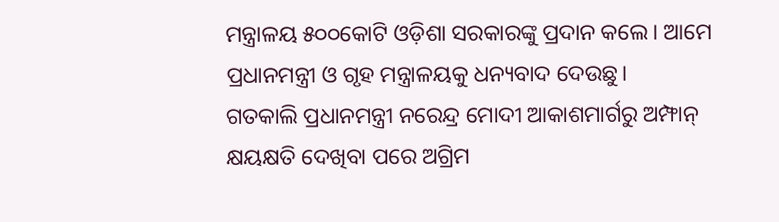ମନ୍ତ୍ରାଳୟ ୫୦୦କୋଟି ଓଡ଼ିଶା ସରକାରଙ୍କୁ ପ୍ରଦାନ କଲେ। ଆମେ ପ୍ରଧାନମନ୍ତ୍ରୀ ଓ ଗୃହ ମନ୍ତ୍ରାଳୟକୁ ଧନ୍ୟବାଦ ଦେଉଛୁ।
ଗତକାଲି ପ୍ରଧାନମନ୍ତ୍ରୀ ନରେନ୍ଦ୍ର ମୋଦୀ ଆକାଶମାର୍ଗରୁ ଅମ୍ଫାନ୍ କ୍ଷୟକ୍ଷତି ଦେଖିବା ପରେ ଅଗ୍ରିମ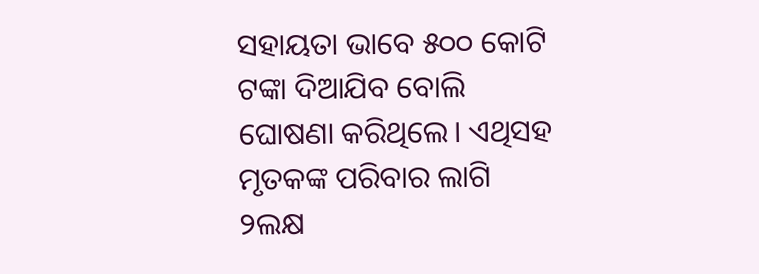ସହାୟତା ଭାବେ ୫୦୦ କୋଟି ଟଙ୍କା ଦିଆଯିବ ବୋଲି ଘୋଷଣା କରିଥିଲେ। ଏଥିସହ ମୃତକଙ୍କ ପରିବାର ଲାଗି ୨ଲକ୍ଷ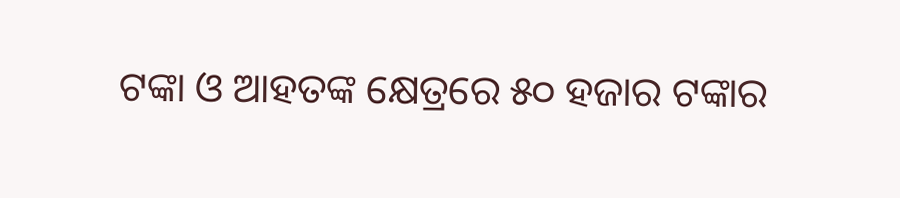ଟଙ୍କା ଓ ଆହତଙ୍କ କ୍ଷେତ୍ରରେ ୫୦ ହଜାର ଟଙ୍କାର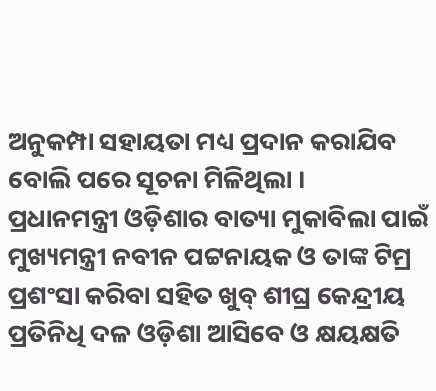ଅନୁକମ୍ପା ସହାୟତା ମଧ୍ୟ ପ୍ରଦାନ କରାଯିବ ବୋଲି ପରେ ସୂଚନା ମିଳିଥିଲା ।
ପ୍ରଧାନମନ୍ତ୍ରୀ ଓଡ଼ିଶାର ବାତ୍ୟା ମୁକାବିଲା ପାଇଁ ମୁଖ୍ୟମନ୍ତ୍ରୀ ନବୀନ ପଟ୍ଟନାୟକ ଓ ତାଙ୍କ ଟିମ୍ର ପ୍ରଶଂସା କରିବା ସହିତ ଖୁବ୍ ଶୀଘ୍ର କେନ୍ଦ୍ରୀୟ ପ୍ରତିନିଧି ଦଳ ଓଡ଼ିଶା ଆସିବେ ଓ କ୍ଷୟକ୍ଷତି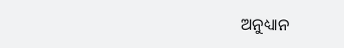ଅନୁଧ୍ୟାନ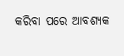କରିବା ପରେ ଆବଶ୍ୟକ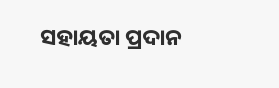ସହାୟତା ପ୍ରଦାନ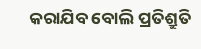କରାଯିବ ବୋଲି ପ୍ରତିଶ୍ରୁତି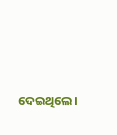ଦେଇଥିଲେ।